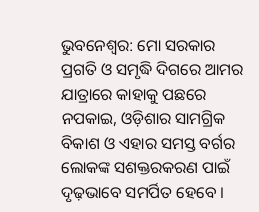ଭୁବନେଶ୍ୱର: ମୋ ସରକାର ପ୍ରଗତି ଓ ସମୃଦ୍ଧି ଦିଗରେ ଆମର ଯାତ୍ରାରେ କାହାକୁ ପଛରେ ନପକାଇ, ଓଡ଼ିଶାର ସାମଗ୍ରିକ ବିକାଶ ଓ ଏହାର ସମସ୍ତ ବର୍ଗର ଲୋକଙ୍କ ସଶକ୍ତରକରଣ ପାଇଁ ଦୃଢ଼ଭାବେ ସମର୍ପିତ ହେବେ ।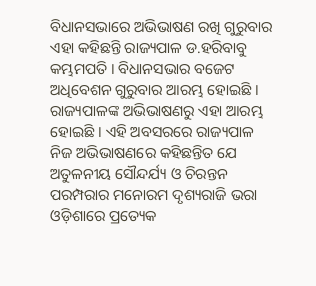ବିଧାନସଭାରେ ଅଭିଭାଷଣ ରଖି ଗୁରୁବାର ଏହା କହିଛନ୍ତି ରାଜ୍ୟପାଳ ଡ.ହରିବାବୁ କମ୍ଭମପତି । ବିଧାନସଭାର ବଜେଟ ଅଧିବେଶନ ଗୁରୁବାର ଆରମ୍ଭ ହୋଇଛି । ରାଜ୍ୟପାଳଙ୍କ ଅଭିଭାଷଣରୁ ଏହା ଆରମ୍ଭ ହୋଇଛି । ଏହି ଅବସରରେ ରାଜ୍ୟପାଳ ନିଜ ଅଭିଭାଷଣରେ କହିଛନ୍ତିତ ଯେ ଅତୁଳନୀୟ ସୌନ୍ଦର୍ଯ୍ୟ ଓ ଚିରନ୍ତନ ପରମ୍ପରାର ମନୋରମ ଦୃଶ୍ୟରାଜି ଭରା ଓଡ଼ିଶାରେ ପ୍ରତ୍ୟେକ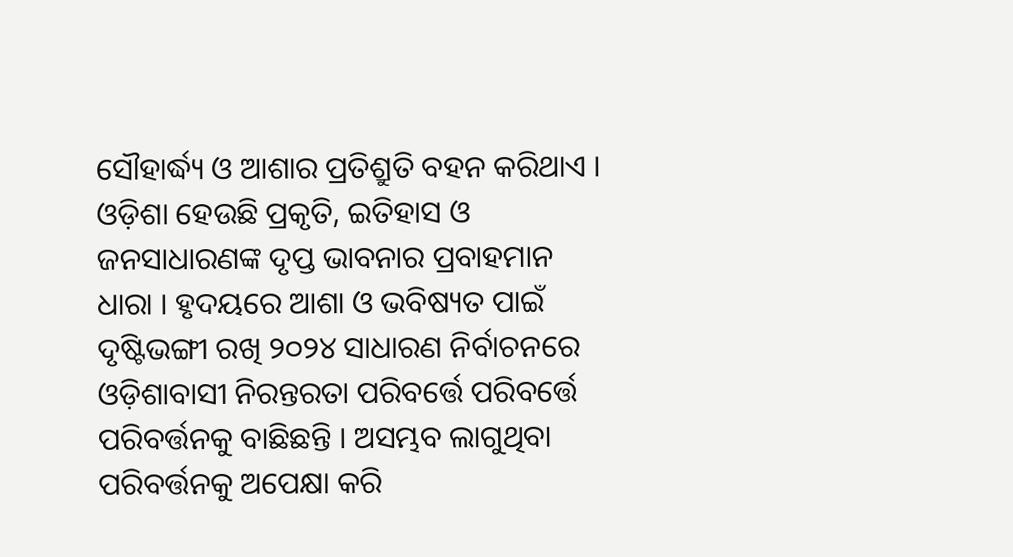ସୌହାର୍ଦ୍ଧ୍ୟ ଓ ଆଶାର ପ୍ରତିଶ୍ରୁତି ବହନ କରିଥାଏ ।
ଓଡ଼ିଶା ହେଉଛି ପ୍ରକୃତି, ଇତିହାସ ଓ ଜନସାଧାରଣଙ୍କ ଦୃପ୍ତ ଭାବନାର ପ୍ରବାହମାନ ଧାରା । ହୃଦୟରେ ଆଶା ଓ ଭବିଷ୍ୟତ ପାଇଁ ଦୃଷ୍ଟିଭଙ୍ଗୀ ରଖି ୨୦୨୪ ସାଧାରଣ ନିର୍ବାଚନରେ ଓଡ଼ିଶାବାସୀ ନିରନ୍ତରତା ପରିବର୍ତ୍ତେ ପରିବର୍ତ୍ତେ ପରିବର୍ତ୍ତନକୁ ବାଛିଛନ୍ତି । ଅସମ୍ଭବ ଲାଗୁଥିବା ପରିବର୍ତ୍ତନକୁ ଅପେକ୍ଷା କରି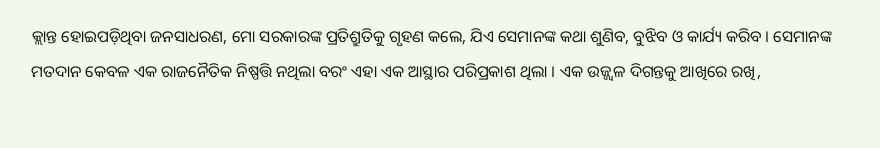କ୍ଲାନ୍ତ ହୋଇପଡ଼ିଥିବା ଜନସାଧରଣ, ମୋ ସରକାରଙ୍କ ପ୍ରତିଶ୍ରୁତିକୁ ଗୃହଣ କଲେ, ଯିଏ ସେମାନଙ୍କ କଥା ଶୁଣିବ, ବୁଝିବ ଓ କାର୍ଯ୍ୟ କରିବ । ସେମାନଙ୍କ ମତଦାନ କେବଳ ଏକ ରାଜନୈତିକ ନିଷ୍ପତ୍ତି ନଥିଲା ବରଂ ଏହା ଏକ ଆସ୍ଥାର ପରିପ୍ରକାଶ ଥିଲା । ଏକ ଉଜ୍ଜ୍ୱଳ ଦିଗନ୍ତକୁ ଆଖିରେ ରଖି,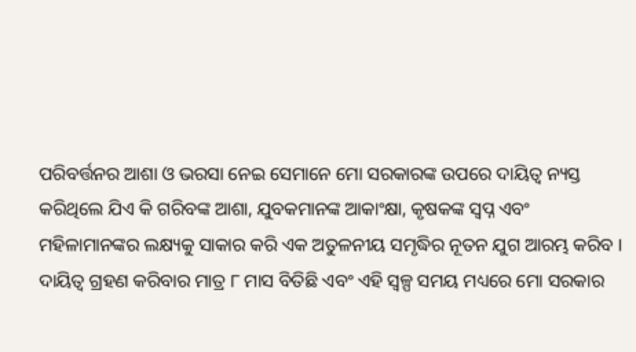ପରିବର୍ତ୍ତନର ଆଶା ଓ ଭରସା ନେଇ ସେମାନେ ମୋ ସରକାରଙ୍କ ଉପରେ ଦାୟିତ୍ୱ ନ୍ୟସ୍ତ କରିଥିଲେ ଯିଏ କି ଗରିବଙ୍କ ଆଶା, ଯୁବକମାନଙ୍କ ଆକାଂକ୍ଷା, କୃଷକଙ୍କ ସ୍ୱପ୍ନ ଏବଂ ମହିଳାମାନଙ୍କର ଲକ୍ଷ୍ୟକୁ ସାକାର କରି ଏକ ଅତୁଳନୀୟ ସମୃଦ୍ଧିର ନୂତନ ଯୁଗ ଆରମ୍ଭ କରିବ ।
ଦାୟିତ୍ୱ ଗ୍ରହଣ କରିବାର ମାତ୍ର ୮ ମାସ ବିତିଛି ଏବଂ ଏହି ସ୍ୱଳ୍ପ ସମୟ ମଧ୍ୟରେ ମୋ ସରକାର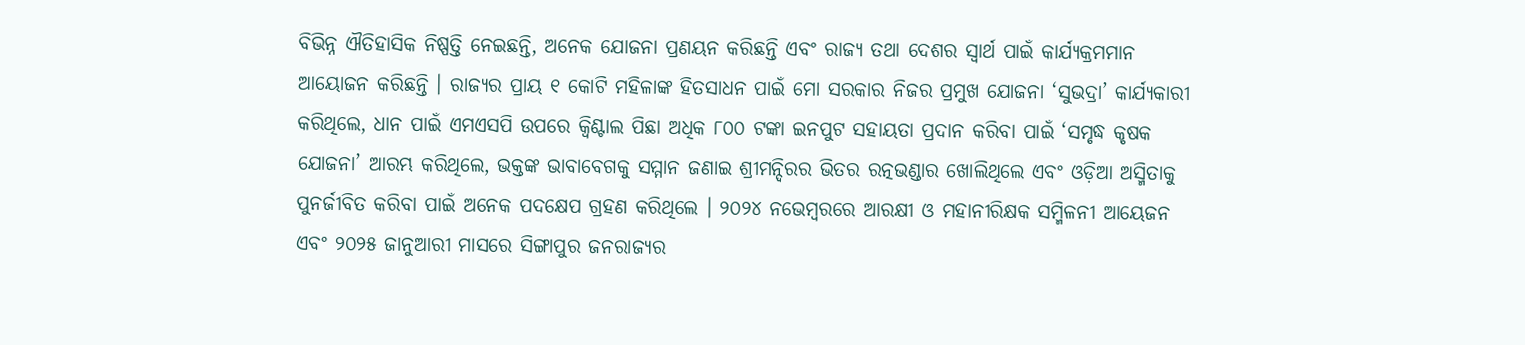ବିଭିନ୍ନ ଐତିହାସିକ ନିଷ୍ପତ୍ତି ନେଇଛନ୍ତି, ଅନେକ ଯୋଜନା ପ୍ରଣୟନ କରିଛନ୍ତି ଏବଂ ରାଜ୍ୟ ତଥା ଦେଶର ସ୍ୱାର୍ଥ ପାଇଁ କାର୍ଯ୍ୟକ୍ରମମାନ ଆୟୋଜନ କରିଛନ୍ତି । ରାଜ୍ୟର ପ୍ରାୟ ୧ କୋଟି ମହିଳାଙ୍କ ହିତସାଧନ ପାଇଁ ମୋ ସରକାର ନିଜର ପ୍ରମୁଖ ଯୋଜନା ‘ସୁଭଦ୍ରା’ କାର୍ଯ୍ୟକାରୀ କରିଥିଲେ, ଧାନ ପାଇଁ ଏମଏସପି ଉପରେ କ୍ୱିଣ୍ଟାଲ ପିଛା ଅଧିକ ୮୦୦ ଟଙ୍କା ଇନପୁଟ ସହାୟତା ପ୍ରଦାନ କରିବା ପାଇଁ ‘ସମୃଦ୍ଧ କୃଷକ ଯୋଜନା’ ଆରମ୍ଭ କରିଥିଲେ, ଭକ୍ତଙ୍କ ଭାବାବେଗକୁ ସମ୍ମାନ ଜଣାଇ ଶ୍ରୀମନ୍ଦିରର ଭିତର ରତ୍ନଭଣ୍ଡାର ଖୋଲିଥିଲେ ଏବଂ ଓଡ଼ିଆ ଅସ୍ମିତାକୁ ପୁନର୍ଜୀବିତ କରିବା ପାଇଁ ଅନେକ ପଦକ୍ଷେପ ଗ୍ରହଣ କରିଥିଲେ । ୨୦୨୪ ନଭେମ୍ବରରେ ଆରକ୍ଷୀ ଓ ମହାନୀରିକ୍ଷକ ସମ୍ମିଳନୀ ଆୟେଜନ ଏବଂ ୨୦୨୫ ଜାନୁଆରୀ ମାସରେ ସିଙ୍ଗାପୁର ଜନରାଜ୍ୟର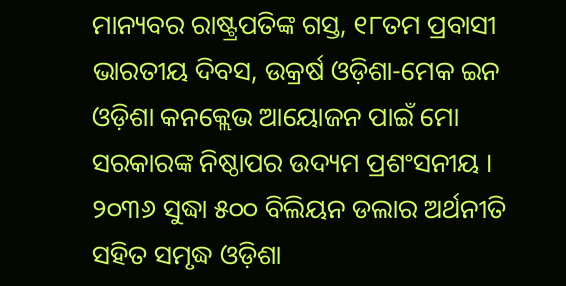ମାନ୍ୟବର ରାଷ୍ଟ୍ରପତିଙ୍କ ଗସ୍ତ, ୧୮ତମ ପ୍ରବାସୀ ଭାରତୀୟ ଦିବସ, ଉକ୍ରର୍ଷ ଓଡ଼ିଶା-ମେକ ଇନ ଓଡ଼ିଶା କନକ୍ଲେଭ ଆୟୋଜନ ପାଇଁ ମୋ ସରକାରଙ୍କ ନିଷ୍ଠାପର ଉଦ୍ୟମ ପ୍ରଶଂସନୀୟ । ୨୦୩୬ ସୁଦ୍ଧା ୫୦୦ ବିଲିୟନ ଡଲାର ଅର୍ଥନୀତି ସହିତ ସମୃଦ୍ଧ ଓଡ଼ିଶା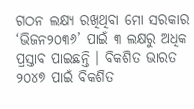ଗଠନ ଲକ୍ଷ୍ୟ ରଖିଥିବା ମୋ ସରକାର ‘ଭିଜନ୨୦୩୬’ ପାଇଁ ୩ ଲକ୍ଷରୁ ଅଧିକ ପ୍ରସ୍ତାବ ପାଇଛନ୍ତି । ବିକଶିତ ଭାରତ ୨୦୪୭ ପାଇଁ ବିକଶିତ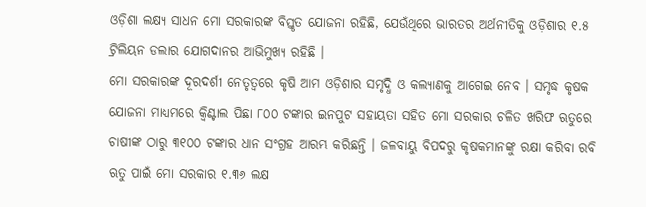ଓଡ଼ିଶା ଲକ୍ଷ୍ୟ ସାଧନ ମୋ ସରକାରଙ୍କ ବିସ୍ତୃତ ଯୋଜନା ରହିଛି, ଯେଉଁଥିରେ ଭାରତର ଅର୍ଥନୀତିକୁ ଓଡ଼ିଶାର ୧.୫ ଟ୍ରିଲିୟନ ଡଲାର ଯୋଗଦାନର ଆଭିମୁଖ୍ୟ ରହିଛି ।
ମୋ ସରକାରଙ୍କ ଦୂରଦର୍ଶୀ ନେତୃତ୍ୱରେ କୃଷି ଆମ ଓଡ଼ିଶାର ସମୃଦ୍ଧି ଓ କଲ୍ୟାଣକୁ ଆଗେଇ ନେବ । ସମୃଦ୍ଧ କୃଷକ ଯୋଜନା ମାଧ୍ୟମରେ କ୍ୱିଣ୍ଟାଲ ପିଛା ୮୦୦ ଟଙ୍କାର ଇନପୁଟ ସହାୟତା ସହିତ ମୋ ସରକାର ଚଳିତ ଖରିଫ ଋତୁରେ ଚାଷୀଙ୍କ ଠାରୁ ୩୧୦୦ ଟଙ୍କାର ଧାନ ସଂଗ୍ରହ ଆରମ୍ଭ କରିଛନ୍ତି । ଜଳବାୟୁ ବିପଦରୁ କୃଷକମାନଙ୍କୁ ରକ୍ଷା କରିବା ରବି ଋତୁ ପାଇଁ ମୋ ସରକାର ୧.୩୬ ଲକ୍ଷ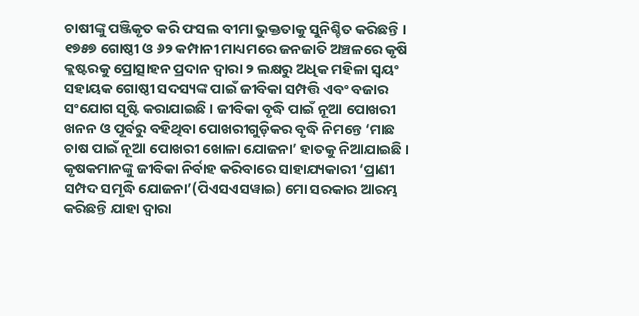ଚାଷୀଙ୍କୁ ପଞ୍ଜିକୃତ କରି ଫସଲ ବୀମା ଭୁକ୍ତତାକୁ ସୁନିଶ୍ଚିତ କରିଛନ୍ତି । ୧୭୫୭ ଗୋଷ୍ଠୀ ଓ ୬୨ କମ୍ପାନୀ ମାଧ୍ୟମରେ ଜନଜାତି ଅଞ୍ଚଳରେ କୃଷି କ୍ଲଷ୍ଟରକୁ ପ୍ରୋତ୍ସାହନ ପ୍ରଦାନ ଦ୍ୱାରା ୨ ଲକ୍ଷରୁ ଅଧିକ ମହିଳା ସ୍ୱୟଂ ସହାୟକ ଗୋଷ୍ଠୀ ସଦସ୍ୟଙ୍କ ପାଇଁ ଜୀବିକା ସମ୍ପତ୍ତି ଏବଂ ବଜାର ସଂଯୋଗ ସୃଷ୍ଟି କରାଯାଇଛି । ଜୀବିକା ବୃଦ୍ଧି ପାଇଁ ନୂଆ ପୋଖରୀ ଖନନ ଓ ପୂର୍ବରୁ ବହିଥିବା ପୋଖରୀଗୁଡ଼ିକର ବୃଦ୍ଧି ନିମନ୍ତେ ‘ମାଛ ଚାଷ ପାଇଁ ନୂଆ ପୋଖରୀ ଖୋଳା ଯୋଜନା’ ହାତକୁ ନିଆଯାଇଛି । କୃଷକମାନଙ୍କୁ ଜୀବିକା ନିର୍ବାହ କରିବାରେ ସାହାଯ୍ୟକାରୀ ‘ପ୍ରାଣୀ ସମ୍ପଦ ସମୃଦ୍ଧି ଯୋଜନା’(ପିଏସଏସୱାଇ) ମୋ ସରକାର ଆରମ୍ଭ କରିଛନ୍ତି ଯାହା ଦ୍ୱାରା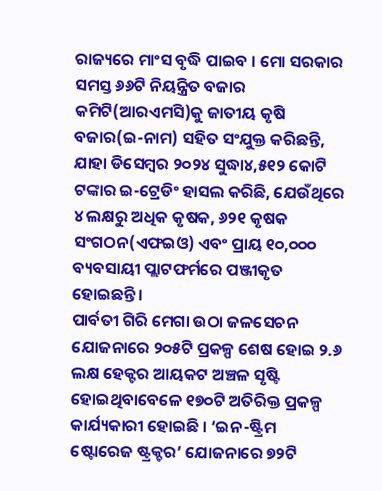ରାଜ୍ୟରେ ମାଂସ ବୃଦ୍ଧି ପାଇବ । ମୋ ସରକାର ସମସ୍ତ ୬୬ଟି ନିୟନ୍ତ୍ରିତ ବଜାର କମିଟି(ଆରଏମସି)କୁ ଜାତୀୟ କୃଷି ବଜାର(ଇ-ନାମ) ସହିତ ସଂଯୁକ୍ତ କରିଛନ୍ତି, ଯାହା ଡିସେମ୍ବର ୨୦୨୪ ସୁଦ୍ଧା୪,୫୧୨ କୋଟି ଟଙ୍କାର ଇ-ଟ୍ରେଡିଂ ହାସଲ କରିଛି, ଯେଉଁଥିରେ ୪ ଲକ୍ଷରୁ ଅଧିକ କୃଷକ, ୬୨୧ କୃଷକ ସଂଗଠନ(ଏଫଇଓ) ଏବଂ ପ୍ରାୟ ୧୦,୦୦୦ ବ୍ୟବସାୟୀ ପ୍ଲାଟଫର୍ମରେ ପଞ୍ଜୀକୃତ ହୋଇଛନ୍ତି ।
ପାର୍ବତୀ ଗିରି ମେଗା ଉଠା ଜଳସେଚନ ଯୋଜନାରେ ୨୦୫ଟି ପ୍ରକଳ୍ପ ଶେଷ ହୋଇ ୨.୬ ଲକ୍ଷ ହେକ୍ଟର ଆୟକଟ ଅଞ୍ଚଳ ସୃଷ୍ଟି ହୋଇଥିବାବେଳେ ୧୭୦ଟି ଅତିରିକ୍ତ ପ୍ରକଳ୍ପ କାର୍ଯ୍ୟକାରୀ ହୋଇଛି । ‘ଇନ-ଷ୍ଟ୍ରିମ ଷ୍ଟୋରେଜ ଷ୍ଟ୍ରକ୍ଚର’ ଯୋଜନାରେ ୭୨ଟି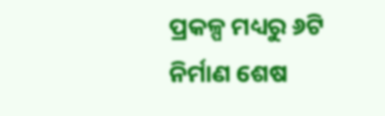ପ୍ରକଳ୍ପ ମଧ୍ୟରୁ ୬ଟି ନିର୍ମାଣ ଶେଷ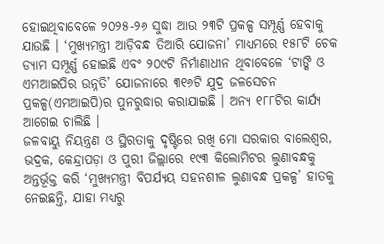ହୋଇଥିବାବେଳେ ୨୦୨୫-୨୬ ସୁଦ୍ଧା ଆଉ ୨୩ଟି ପ୍ରକଳ୍ପ ସମ୍ପୂର୍ଣ୍ଣ ହେବାକୁ ଯାଉଛି । ‘ମୁଖ୍ୟମନ୍ତ୍ରୀ ଆଡ଼ିବନ୍ଧ ତିଆରି ଯୋଜନା’ ମାଧ୍ୟମରେ ୧୫୮ଟି ଚେକ ଡ୍ୟାମ ସମ୍ପୂର୍ଣ୍ଣ ହୋଇଛି ଏବଂ ୨୦୯ଟି ନିର୍ମାଣାଧୀନ ଥିବାବେଳେ ‘ଟାଙ୍କି ଓ ଏମଆଇପିର ଉନ୍ନତି’ ଯୋଜନାରେ ୩୧୬ଟି ଯୁଦ୍ର ଜଳସେଚନ ପ୍ରକଳ୍ପ(ଏମଆଇପି)ର ପୁନରୁଦ୍ଧାର କରାଯାଇଛି । ଅନ୍ୟ ୧୮୮ଟିର କାର୍ଯ୍ୟ ଆଗେଇ ଚାଲିଛି ।
ଜଳବାୟୁ ନିୟନ୍ତ୍ରଣ ଓ ସ୍ଥିରତାକୁ ଦୃଷ୍ଟିରେ ରଖି ମୋ ସରକାର ବାଲେଶ୍ୱର, ଭଦ୍ରକ, କେନ୍ଦ୍ରାପଡ଼ା ଓ ପୁରୀ ଜିଲ୍ଲାରେ ୧୯୩ କିଲୋମିଟର ଲୁଣାବନ୍ଧକୁ ଅନ୍ତର୍ଭୂକ୍ତ କରି ‘ମୁଖ୍ୟମନ୍ତ୍ରୀ ବିପର୍ଯ୍ୟୟ ସହନଶୀଳ ଲୁଣାବନ୍ଧ ପ୍ରକଳ୍ପ’ ହାତକୁ ନେଇଛନ୍ତି, ଯାହା ମଧ୍ୟରୁ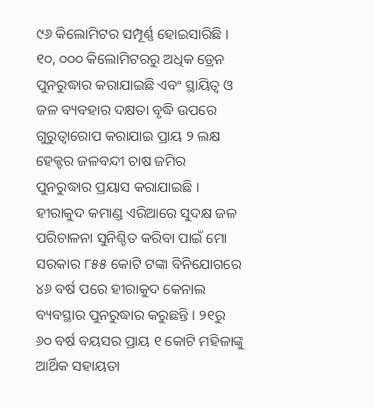୯୬ କିଲୋମିଟର ସମ୍ପୂର୍ଣ୍ଣ ହୋଇସାରିଛି । ୧୦, ୦୦୦ କିଲୋମିଟରରୁ ଅଧିକ ଡ୍ରେନ ପୁନରୁଦ୍ଧାର କରାଯାଇଛି ଏବଂ ସ୍ଥାୟିତ୍ୱ ଓ ଜଳ ବ୍ୟବହାର ଦକ୍ଷତା ବୃଦ୍ଧି ଉପରେ ଗୁରୁତ୍ୱାରୋପ କରାଯାଇ ପ୍ରାୟ ୨ ଲକ୍ଷ ହେକ୍ଟର ଜଳବନ୍ଦୀ ଚାଷ ଜମିର ପୁନରୁଦ୍ଧାର ପ୍ରୟାସ କରାଯାଇଛି । ହୀରାକୁଦ କମାଣ୍ଡ ଏରିଆରେ ସୁଦକ୍ଷ ଜଳ ପରିଚାଳନା ସୁନିଶ୍ଚିତ କରିବା ପାଇଁ ମୋ ସରକାର ୮୫୫ କୋଟି ଟଙ୍କା ବିନିଯୋଗରେ ୪୬ ବର୍ଷ ପରେ ହୀରାକୁଦ କେନାଲ ବ୍ୟବସ୍ଥାର ପୁନରୁଦ୍ଧାର କରୁଛନ୍ତି । ୨୧ରୁ ୬୦ ବର୍ଷ ବୟସର ପ୍ରାୟ ୧ କୋଟି ମହିଳାଙ୍କୁ ଆର୍ଥିକ ସହାୟତା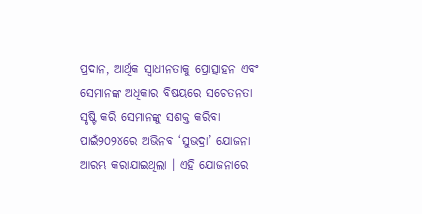ପ୍ରଦାନ, ଆର୍ଥିକ ସ୍ୱାଧୀନତାକୁ ପ୍ରୋତ୍ସାହନ ଏବଂ ସେମାନଙ୍କ ଅଧିକାର ବିଷୟରେ ସଚେତନତା ସୃଷ୍ଟି କରି ସେମାନଙ୍କୁ ସଶକ୍ତ କରିବା ପାଇଁ୨୦୨୪ରେ ଅଭିନବ ‘ସୁଭଦ୍ରା’ ଯୋଜନା ଆରମ୍ଭ କରାଯାଇଥିଲା । ଏହି ଯୋଜନାରେ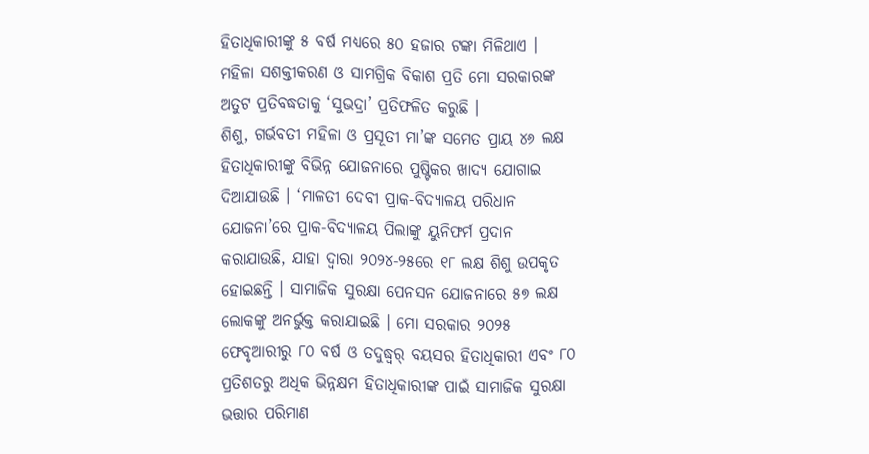ହିତାଧିକାରୀଙ୍କୁ ୫ ବର୍ଷ ମଧ୍ୟରେ ୫୦ ହଜାର ଟଙ୍କା ମିଳିଥାଏ । ମହିଳା ସଶକ୍ତୀକରଣ ଓ ସାମଗ୍ରିକ ବିକାଶ ପ୍ରତି ମୋ ସରକାରଙ୍କ ଅତୁଟ ପ୍ରତିବଦ୍ଧତାକୁ ‘ସୁଭଦ୍ରା’ ପ୍ରତିଫଳିତ କରୁଛି ।
ଶିଶୁ, ଗର୍ଭବତୀ ମହିଳା ଓ ପ୍ରସୂତୀ ମା’ଙ୍କ ସମେତ ପ୍ରାୟ ୪୬ ଲକ୍ଷ ହିତାଧିକାରୀଙ୍କୁ ବିଭିନ୍ନ ଯୋଜନାରେ ପୁଷ୍ଟିକର ଖାଦ୍ୟ ଯୋଗାଇ ଦିଆଯାଉଛି । ‘ମାଳତୀ ଦେବୀ ପ୍ରାକ-ବିଦ୍ୟାଳୟ ପରିଧାନ ଯୋଜନା’ରେ ପ୍ରାକ-ବିଦ୍ୟାଳୟ ପିଲାଙ୍କୁ ୟୁନିଫର୍ମ ପ୍ରଦାନ କରାଯାଉଛି, ଯାହା ଦ୍ୱାରା ୨୦୨୪-୨୫ରେ ୧୮ ଲକ୍ଷ ଶିଶୁ ଉପକୃତ ହୋଇଛନ୍ତି । ସାମାଜିକ ସୁରକ୍ଷା ପେନସନ ଯୋଜନାରେ ୫୭ ଲକ୍ଷ ଲୋକଙ୍କୁ ଅନର୍ଭୁକ୍ତ କରାଯାଇଛି । ମୋ ସରକାର ୨୦୨୫ ଫେବୃଆରୀରୁ ୮୦ ବର୍ଷ ଓ ତଦୁଦ୍ଧ୍ୱର୍ ବୟସର ହିତାଧିକାରୀ ଏବଂ ୮୦ ପ୍ରତିଶତରୁ ଅଧିକ ଭିନ୍ନକ୍ଷମ ହିତାଧିକାରୀଙ୍କ ପାଇଁ ସାମାଜିକ ସୁରକ୍ଷା ଭତ୍ତାର ପରିମାଣ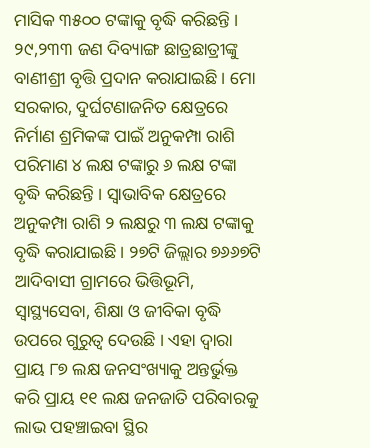ମାସିକ ୩୫୦୦ ଟଙ୍କାକୁ ବୃଦ୍ଧି କରିଛନ୍ତି । ୨୯,୨୩୩ ଜଣ ଦିବ୍ୟାଙ୍ଗ ଛାତ୍ରଛାତ୍ରୀଙ୍କୁ ବାଣୀଶ୍ରୀ ବୃତ୍ତି ପ୍ରଦାନ କରାଯାଇଛି । ମୋ ସରକାର, ଦୁର୍ଘଟଣାଜନିତ କ୍ଷେତ୍ରରେ ନିର୍ମାଣ ଶ୍ରମିକଙ୍କ ପାଇଁ ଅନୁକମ୍ପା ରାଶି ପରିମାଣ ୪ ଲକ୍ଷ ଟଙ୍କାରୁ ୬ ଲକ୍ଷ ଟଙ୍କା ବୃଦ୍ଧି କରିଛନ୍ତି । ସ୍ୱାଭାବିକ କ୍ଷେତ୍ରରେ ଅନୁକମ୍ପା ରାଶି ୨ ଲକ୍ଷରୁ ୩ ଲକ୍ଷ ଟଙ୍କାକୁ ବୃଦ୍ଧି କରାଯାଇଛି । ୨୭ଟି ଜିଲ୍ଲାର ୭୬୬୭ଟି ଆଦିବାସୀ ଗ୍ରାମରେ ଭିତ୍ତିଭୂମି, ସ୍ୱାସ୍ଥ୍ୟସେବା, ଶିକ୍ଷା ଓ ଜୀବିକା ବୃଦ୍ଧି ଉପରେ ଗୁରୁତ୍ୱ ଦେଉଛି । ଏହା ଦ୍ୱାରା ପ୍ରାୟ ୮୭ ଲକ୍ଷ ଜନସଂଖ୍ୟାକୁ ଅନ୍ତର୍ଭୁକ୍ତ କରି ପ୍ରାୟ ୧୧ ଲକ୍ଷ ଜନଜାତି ପରିବାରକୁ ଲାଭ ପହଞ୍ଚାଇବା ସ୍ଥିର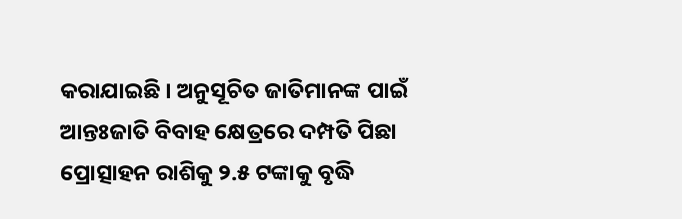କରାଯାଇଛି । ଅନୁସୂଚିତ ଜାତିମାନଙ୍କ ପାଇଁ ଆନ୍ତଃଜାତି ବିବାହ କ୍ଷେତ୍ରରେ ଦମ୍ପତି ପିଛା ପ୍ରୋତ୍ସାହନ ରାଶିକୁ ୨.୫ ଟଙ୍କାକୁ ବୃଦ୍ଧି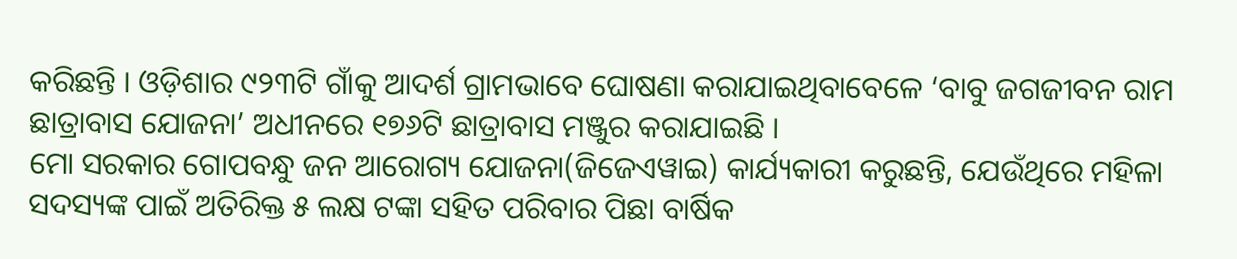କରିଛନ୍ତି । ଓଡ଼ିଶାର ୯୨୩ଟି ଗାଁକୁ ଆଦର୍ଶ ଗ୍ରାମଭାବେ ଘୋଷଣା କରାଯାଇଥିବାବେଳେ ‘ବାବୁ ଜଗଜୀବନ ରାମ ଛାତ୍ରାବାସ ଯୋଜନା’ ଅଧୀନରେ ୧୭୬ଟି ଛାତ୍ରାବାସ ମଞ୍ଜୁର କରାଯାଇଛି ।
ମୋ ସରକାର ଗୋପବନ୍ଧୁ ଜନ ଆରୋଗ୍ୟ ଯୋଜନା(ଜିଜେଏୱାଇ) କାର୍ଯ୍ୟକାରୀ କରୁଛନ୍ତି, ଯେଉଁଥିରେ ମହିଳା ସଦସ୍ୟଙ୍କ ପାଇଁ ଅତିରିକ୍ତ ୫ ଲକ୍ଷ ଟଙ୍କା ସହିତ ପରିବାର ପିଛା ବାର୍ଷିକ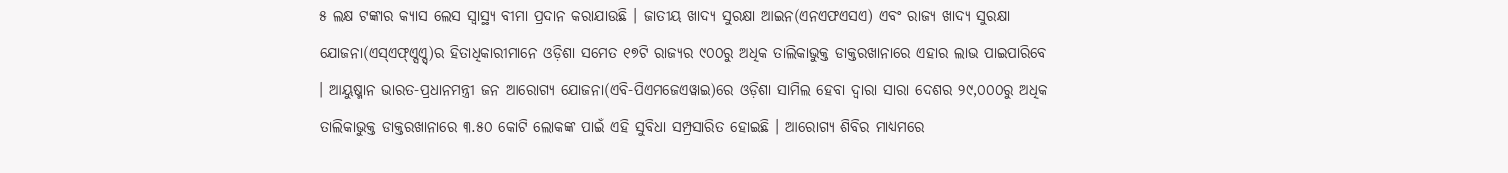୫ ଲକ୍ଷ ଟଙ୍କାର କ୍ୟାସ ଲେସ ସ୍ୱାସ୍ଥ୍ୟ ବୀମା ପ୍ରଦାନ କରାଯାଉଛି । ଜାତୀୟ ଖାଦ୍ୟ ସୁରକ୍ଷା ଆଇନ(ଏନଏଫଏସଏ) ଏବଂ ରାଜ୍ୟ ଖାଦ୍ୟ ସୁରକ୍ଷା ଯୋଜନା(ଏସ୍ଏଫ୍ଏ୍ସଏ୍ସ୍)ର ହିତାଧିକାରୀମାନେ ଓଡ଼ିଶା ସମେତ ୧୭ଟି ରାଜ୍ୟର ୯୦୦ରୁ ଅଧିକ ତାଲିକାଭୁକ୍ତ ଡାକ୍ତରଖାନାରେ ଏହାର ଲାଭ ପାଇପାରିବେ । ଆୟୁଷ୍ମାନ ଭାରତ-ପ୍ରଧାନମନ୍ତ୍ରୀ ଜନ ଆରୋଗ୍ୟ ଯୋଜନା(ଏବି-ପିଏମଜେଏୱାଇ)ରେ ଓଡ଼ିଶା ସାମିଲ ହେବା ଦ୍ୱାରା ସାରା ଦେଶର ୨୯,୦୦୦ରୁ ଅଧିକ ତାଲିକାଭୁକ୍ତ ଡାକ୍ତରଖାନାରେ ୩.୫୦ କୋଟି ଲୋକଙ୍କ ପାଇଁ ଏହି ସୁବିଧା ସମ୍ପ୍ରସାରିତ ହୋଇଛି । ଆରୋଗ୍ୟ ଶିବିର ମାଧ୍ୟମରେ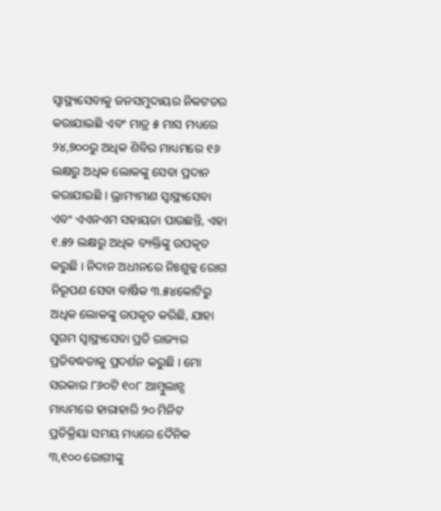ସ୍ୱାସ୍ଥ୍ୟସେବାକୁ ଜନସମୁଦାୟର ନିକଟତର କରାଯାଇଛି ଏବଂ ମାତ୍ର ୫ ମାସ ମଧ୍ୟରେ ୨୪,୭୦୦ରୁ ଅଧିକ ଶିବିର ମାଧ୍ୟମରେ ୧୬ ଲକ୍ଷରୁ ଅଧିକ ଲୋକଙ୍କୁ ସେବା ପ୍ରଦାନ କରାଯାଇଛି । ଭ୍ରାମ୍ୟମାଣ ସ୍ୱାସ୍ଥ୍ୟସେବା ଏବଂ ଏଏନଏମ ସହାୟତା ପାଉଛନ୍ତି, ଏହା ୧.୫୨ ଲକ୍ଷରୁ ଅଧିକ ବ୍ୟକ୍ତିଙ୍କୁ ଉପକୃତ କରୁଛି । ନିଦାନ ଅଧୀନରେ ନିଃଶୁଳ୍କ ରୋଗ ନିରୂପଣ ସେବା ବାର୍ଷିକ ୩.୫୪କୋଟିରୁ ଅଧିକ ଲୋକଙ୍କୁ ଉପକୃତ କରିଛି, ଯାହା ସୁଗମ ସ୍ୱାସ୍ଥ୍ୟସେବା ପ୍ରତି ରାଜ୍ୟର ପ୍ରତିବଦ୍ଧତାକୁ ପ୍ରଦର୍ଶନ କରୁଛି । ମୋ ସରକାର ୮୬୦ଟି ୧୦୮ ଆମ୍ବୁଲାନ୍ସ ମାଧ୍ୟମରେ ହାରାହାରି ୨୦ ମିନିଟ ପ୍ରତିକ୍ରିୟା ସମୟ ମଧ୍ୟରେ ଦୈନିକ ୩,୧୦୦ ରୋଗୀଙ୍କୁ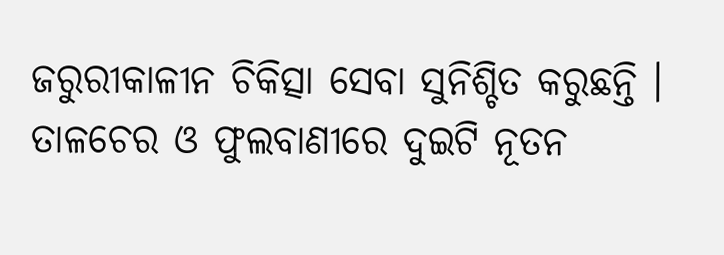ଜରୁରୀକାଳୀନ ଚିକିତ୍ସା ସେବା ସୁନିଶ୍ଚିତ କରୁଛନ୍ତି ।
ତାଳଚେର ଓ ଫୁଲବାଣୀରେ ଦୁଇଟି ନୂତନ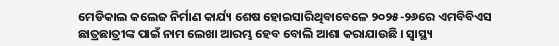ମେଡିକାଲ କଲେଜ ନିର୍ମାଣ କାର୍ଯ୍ୟ ଶେଷ ହୋଇସାରିଥିବାବେଳେ ୨୦୨୫-୨୬ରେ ଏମବିବିଏସ ଛାତ୍ରଛାତ୍ରୀଙ୍କ ପାଇଁ ନାମ ଲେଖା ଆରମ୍ଭ ହେବ ବୋଲି ଆଶା କରାଯାଉଛି । ସ୍ୱାସ୍ଥ୍ୟ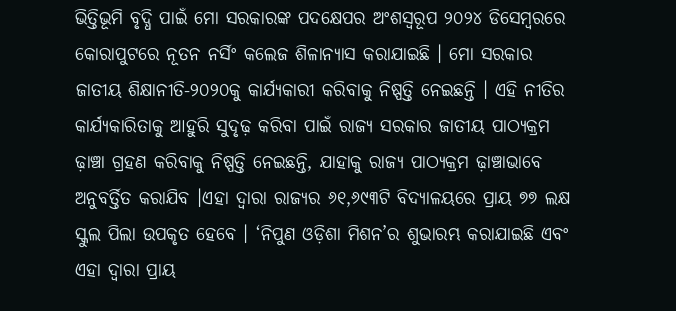ଭିତ୍ତିଭୂମି ବୃଦ୍ଧି ପାଇଁ ମୋ ସରକାରଙ୍କ ପଦକ୍ଷେପର ଅଂଶସ୍ୱରୂପ ୨୦୨୪ ଡିସେମ୍ବରରେ କୋରାପୁଟରେ ନୂତନ ନର୍ସିଂ କଲେଜ ଶିଳାନ୍ୟାସ କରାଯାଇଛି । ମୋ ସରକାର ଜାତୀୟ ଶିକ୍ଷାନୀତି-୨୦୨୦କୁ କାର୍ଯ୍ୟକାରୀ କରିବାକୁ ନିଷ୍ପତ୍ତି ନେଇଛନ୍ତି । ଏହି ନୀତିର କାର୍ଯ୍ୟକାରିତାକୁ ଆହୁରି ସୁଦୃଢ଼ କରିବା ପାଇଁ ରାଜ୍ୟ ସରକାର ଜାତୀୟ ପାଠ୍ୟକ୍ରମ ଢ଼ାଞ୍ଚା ଗ୍ରହଣ କରିବାକୁ ନିଷ୍ପତ୍ତି ନେଇଛନ୍ତି, ଯାହାକୁ ରାଜ୍ୟ ପାଠ୍ୟକ୍ରମ ଢ଼ାଞ୍ଚାଭାବେ ଅନୁବର୍ତ୍ତିତ କରାଯିବ ।ଏହା ଦ୍ୱାରା ରାଜ୍ୟର ୬୧,୬୯୩ଟି ବିଦ୍ୟାଳୟରେ ପ୍ରାୟ ୭୭ ଲକ୍ଷ ସ୍କୁଲ ପିଲା ଉପକୃତ ହେବେ । ‘ନିପୁଣ ଓଡ଼ିଶା ମିଶନ’ର ଶୁଭାରମ୍ଭ କରାଯାଇଛି ଏବଂ ଏହା ଦ୍ୱାରା ପ୍ରାୟ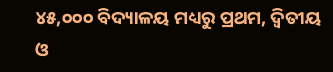୪୫,୦୦୦ ବିଦ୍ୟାଳୟ ମଧ୍ୟରୁ ପ୍ରଥମ, ଦ୍ୱିତୀୟ ଓ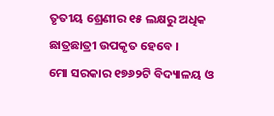ତୃତୀୟ ଶ୍ରେଣୀର ୧୫ ଲକ୍ଷରୁ ଅଧିକ ଛାତ୍ରଛାତ୍ରୀ ଉପକୃତ ହେବେ ।
ମୋ ସରକାର ୧୭୬୨ଟି ବିଦ୍ୟାଳୟ ଓ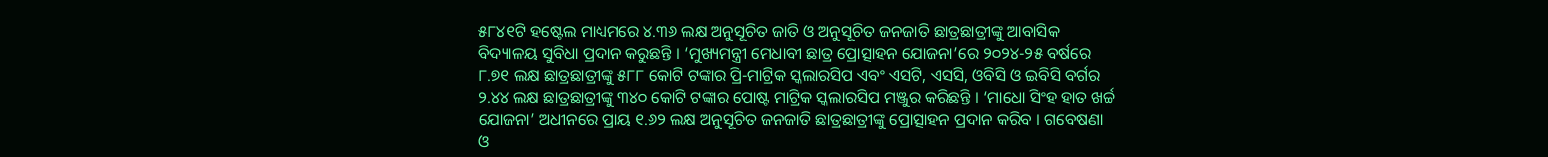୫୮୪୧ଟି ହଷ୍ଟେଲ ମାଧ୍ୟମରେ ୪.୩୬ ଲକ୍ଷ ଅନୁସୂଚିତ ଜାତି ଓ ଅନୁସୂଚିତ ଜନଜାତି ଛାତ୍ରଛାତ୍ରୀଙ୍କୁ ଆବାସିକ ବିଦ୍ୟାଳୟ ସୁବିଧା ପ୍ରଦାନ କରୁଛନ୍ତି । ‘ମୁଖ୍ୟମନ୍ତ୍ରୀ ମେଧାବୀ ଛାତ୍ର ପ୍ରୋତ୍ସାହନ ଯୋଜନା’ରେ ୨୦୨୪-୨୫ ବର୍ଷରେ ୮.୭୧ ଲକ୍ଷ ଛାତ୍ରଛାତ୍ରୀଙ୍କୁ ୫୮୮ କୋଟି ଟଙ୍କାର ପ୍ରି-ମାଟ୍ରିକ ସ୍କଲାରସିପ ଏବଂ ଏସଟି, ଏସସି, ଓବିସି ଓ ଇବିସି ବର୍ଗର ୨.୪୪ ଲକ୍ଷ ଛାତ୍ରଛାତ୍ରୀଙ୍କୁ ୩୪୦ କୋଟି ଟଙ୍କାର ପୋଷ୍ଟ ମାଟ୍ରିକ ସ୍କଲାରସିପ ମଞ୍ଜୁର କରିଛନ୍ତି । ‘ମାଧୋ ସିଂହ ହାତ ଖର୍ଚ୍ଚ ଯୋଜନା’ ଅଧୀନରେ ପ୍ରାୟ ୧.୬୨ ଲକ୍ଷ ଅନୁସୂଚିତ ଜନଜାତି ଛାତ୍ରଛାତ୍ରୀଙ୍କୁ ପ୍ରୋତ୍ସାହନ ପ୍ରଦାନ କରିବ । ଗବେଷଣା ଓ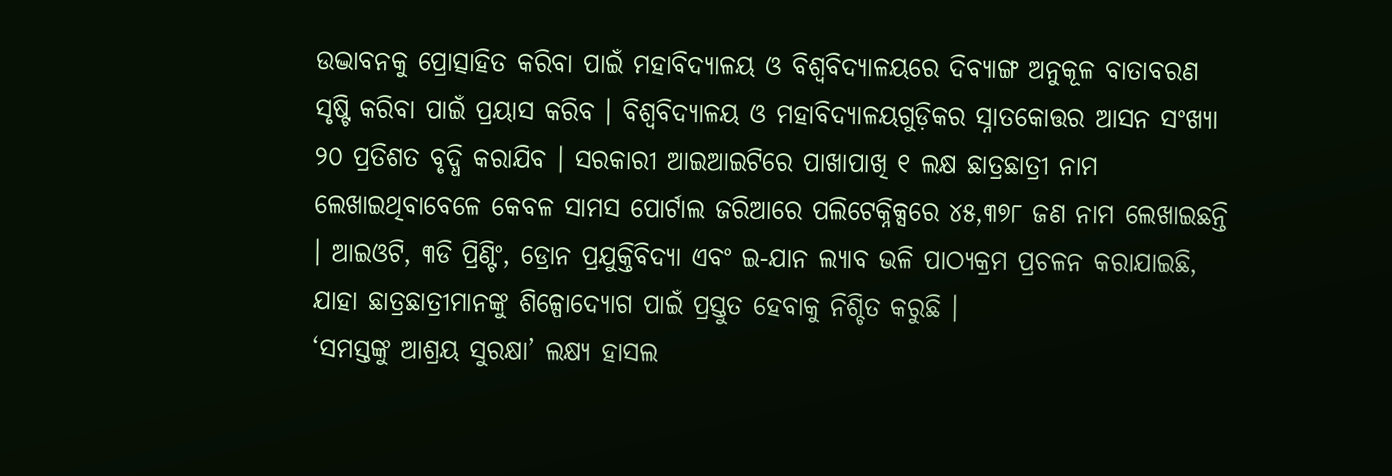ଉଦ୍ଭାବନକୁ ପ୍ରୋତ୍ସାହିତ କରିବା ପାଇଁ ମହାବିଦ୍ୟାଳୟ ଓ ବିଶ୍ୱବିଦ୍ୟାଳୟରେ ଦିବ୍ୟାଙ୍ଗ ଅନୁକୂଳ ବାତାବରଣ ସୃଷ୍ଟି କରିବା ପାଇଁ ପ୍ରୟାସ କରିବ । ବିଶ୍ୱବିଦ୍ୟାଳୟ ଓ ମହାବିଦ୍ୟାଳୟଗୁଡ଼ିକର ସ୍ନାତକୋତ୍ତର ଆସନ ସଂଖ୍ୟା ୨୦ ପ୍ରତିଶତ ବୃଦ୍ଧି କରାଯିବ । ସରକାରୀ ଆଇଆଇଟିରେ ପାଖାପାଖି ୧ ଲକ୍ଷ ଛାତ୍ରଛାତ୍ରୀ ନାମ ଲେଖାଇଥିବାବେଳେ କେବଳ ସାମସ ପୋର୍ଟାଲ ଜରିଆରେ ପଲିଟେକ୍ନିକ୍ସରେ ୪୫,୩୭୮ ଜଣ ନାମ ଲେଖାଇଛନ୍ତି । ଆଇଓଟି, ୩ଡି ପ୍ରିଣ୍ଟିଂ, ଡ୍ରୋନ ପ୍ରଯୁକ୍ତିବିଦ୍ୟା ଏବଂ ଇ-ଯାନ ଲ୍ୟାବ ଭଳି ପାଠ୍ୟକ୍ରମ ପ୍ରଚଳନ କରାଯାଇଛି, ଯାହା ଛାତ୍ରଛାତ୍ରୀମାନଙ୍କୁ ଶିଳ୍ପୋଦ୍ୟୋଗ ପାଇଁ ପ୍ରସ୍ତୁତ ହେବାକୁ ନିଶ୍ଚିତ କରୁଛି ।
‘ସମସ୍ତଙ୍କୁ ଆଶ୍ରୟ ସୁରକ୍ଷା’ ଲକ୍ଷ୍ୟ ହାସଲ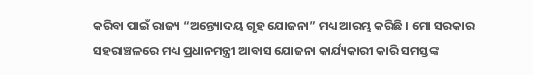କରିବା ପାଇଁ ରାଜ୍ୟ “ଅନ୍ତ୍ୟୋଦୟ ଗୃହ ଯୋଜନା” ମଧ୍ୟ ଆରମ୍ଭ କରିଛି । ମୋ ସରକାର ସହରାଞ୍ଚଳରେ ମଧ୍ୟ ପ୍ରଧାନମନ୍ତ୍ରୀ ଆବାସ ଯୋଜନା କାର୍ଯ୍ୟକାରୀ କାରି ସମସ୍ତଙ୍କ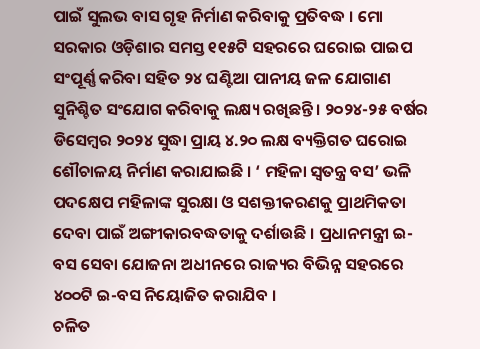ପାଇଁ ସୁଲଭ ବାସ ଗୃହ ନିର୍ମାଣ କରିବାକୁ ପ୍ରତିବଦ୍ଧ । ମୋ ସରକାର ଓଡ଼ିଶାର ସମସ୍ତ ୧୧୫ଟି ସହରରେ ଘରୋଇ ପାଇପ ସଂପୂର୍ଣ୍ଣ କରିବା ସହିତ ୨୪ ଘଣ୍ଟିଆ ପାନୀୟ ଜଳ ଯୋଗାଣ ସୁନିଶ୍ଚିତ ସଂଯୋଗ କରିବାକୁ ଲକ୍ଷ୍ୟ ରଖିଛନ୍ତି । ୨୦୨୪-୨୫ ବର୍ଷର ଡିସେମ୍ବର ୨୦୨୪ ସୁଦ୍ଧା ପ୍ରାୟ ୪.୨୦ ଲକ୍ଷ ବ୍ୟକ୍ତିଗତ ଘରୋଇ ଶୌଚାଳୟ ନିର୍ମାଣ କରାଯାଇଛି । ‘ ମହିଳା ସ୍ୱତନ୍ତ୍ର ବସ’ ଭଳି ପଦକ୍ଷେପ ମହିଳାଙ୍କ ସୁରକ୍ଷା ଓ ସଶକ୍ତୀକରଣକୁ ପ୍ରାଥମିକତା ଦେବା ପାଇଁ ଅଙ୍ଗୀକାରବଦ୍ଧତାକୁ ଦର୍ଶାଉଛି । ପ୍ରଧାନମନ୍ତ୍ରୀ ଇ-ବସ ସେବା ଯୋଜନା ଅଧୀନରେ ରାଜ୍ୟର ବିଭିନ୍ନ ସହରରେ ୪୦୦ଟି ଇ-ବସ ନିୟୋଜିତ କରାଯିବ ।
ଚଳିତ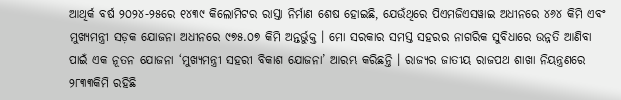ଆଥିର୍କ ବର୍ଷ ୨୦୨୪-୨୫ରେ ୧୪୩୯ କିଲୋମିଟର ରାସ୍ତା ନିର୍ମାଣ ଶେଷ ହୋଇଛି, ଯେଉଁଥିରେ ପିଏମଜିଏସୱାଇ ଅଧୀନରେ ୪୬୪ କିମି ଏବଂ ମୁଖ୍ୟମନ୍ତ୍ରୀ ସଡ଼କ ଯୋଜନା ଅଧୀନରେ ୯୭୫.୦୭ କିମି ଅନ୍ତର୍ଭୁକ୍ତ । ମୋ ସରକାର ସମସ୍ତ ସହରର ନାଗରିକ ସୁବିଧାରେ ଉନ୍ନତି ଆଣିବା ପାଇଁ ଏକ ନୂତନ ଯୋଜନା ‘ମୁଖ୍ୟମନ୍ତ୍ରୀ ସହରୀ ବିକାଶ ଯୋଜନା’ ଆରମ୍ଭ କରିଛନ୍ତି । ରାଜ୍ୟର ଜାତୀୟ ରାଜପଥ ଶାଖା ନିୟନ୍ତ୍ରଣରେ ୨୮୩୩କିମି ରହିଛି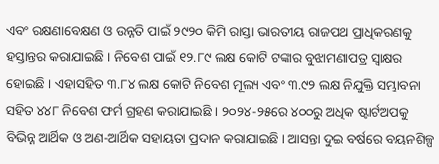ଏବଂ ରକ୍ଷଣାବେକ୍ଷଣ ଓ ଉନ୍ନତି ପାଇଁ ୨୯୨୦ କିମି ରାସ୍ତା ଭାରତୀୟ ରାଜପଥ ପ୍ରାଧିକରଣକୁ ହସ୍ତାନ୍ତର କରାଯାଇଛି । ନିବେଶ ପାଇଁ ୧୨.୮୯ ଲକ୍ଷ କୋଟି ଟଙ୍କାର ବୁଝାମଣାପତ୍ର ସ୍ୱାକ୍ଷର ହୋଇଛି । ଏହାସହିତ ୩.୮୪ ଲକ୍ଷ କୋଟି ନିବେଶ ମୂଲ୍ୟ ଏବଂ ୩.୯୨ ଲକ୍ଷ ନିଯୁକ୍ତି ସମ୍ଭାବନା ସହିତ ୪୪୮ ନିବେଶ ଫର୍ମ ଗ୍ରହଣ କରାଯାଇଛି । ୨୦୨୪-୨୫ରେ ୪୦୦ରୁ ଅଧିକ ଷ୍ଟାର୍ଟଅପକୁ ବିଭିନ୍ନ ଆର୍ଥିକ ଓ ଅଣ-ଆର୍ଥିକ ସହାୟତା ପ୍ରଦାନ କରାଯାଇଛି । ଆସନ୍ତା ଦୁଇ ବର୍ଷରେ ବୟନଶିଳ୍ପ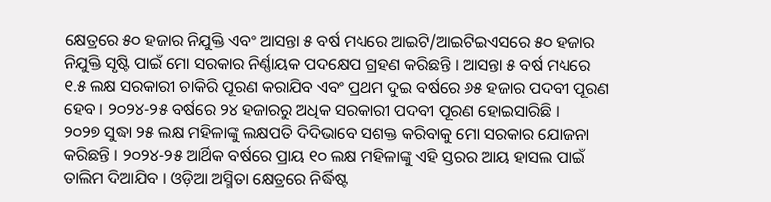କ୍ଷେତ୍ରରେ ୫୦ ହଜାର ନିଯୁକ୍ତି ଏବଂ ଆସନ୍ତା ୫ ବର୍ଷ ମଧ୍ୟରେ ଆଇଟି/ଆଇଟିଇଏସରେ ୫୦ ହଜାର ନିଯୁକ୍ତି ସୃଷ୍ଟି ପାଇଁ ମୋ ସରକାର ନିର୍ଣ୍ଣାୟକ ପଦକ୍ଷେପ ଗ୍ରହଣ କରିଛନ୍ତି । ଆସନ୍ତା ୫ ବର୍ଷ ମଧ୍ୟରେ ୧.୫ ଲକ୍ଷ ସରକାରୀ ଚାକିରି ପୂରଣ କରାଯିବ ଏବଂ ପ୍ରଥମ ଦୁଇ ବର୍ଷରେ ୬୫ ହଜାର ପଦବୀ ପୂରଣ ହେବ । ୨୦୨୪-୨୫ ବର୍ଷରେ ୨୪ ହଜାରରୁ ଅଧିକ ସରକାରୀ ପଦବୀ ପୂରଣ ହୋଇସାରିଛି ।
୨୦୨୭ ସୁଦ୍ଧା ୨୫ ଲକ୍ଷ ମହିଳାଙ୍କୁ ଲକ୍ଷପତି ଦିଦିଭାବେ ସଶକ୍ତ କରିବାକୁ ମୋ ସରକାର ଯୋଜନା କରିଛନ୍ତି । ୨୦୨୪-୨୫ ଆର୍ଥିକ ବର୍ଷରେ ପ୍ରାୟ ୧୦ ଲକ୍ଷ ମହିଳାଙ୍କୁ ଏହି ସ୍ତରର ଆୟ ହାସଲ ପାଇଁ ତାଲିମ ଦିଆଯିବ । ଓଡ଼ିଆ ଅସ୍ମିତା କ୍ଷେତ୍ରରେ ନିର୍ଦ୍ଧିଷ୍ଟ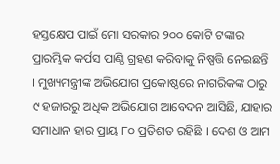ହସ୍ତକ୍ଷେପ ପାଇଁ ମୋ ସରକାର ୨୦୦ କୋଟି ଟଙ୍କାର ପ୍ରାରମ୍ଭିକ କର୍ପସ ପାଣ୍ଠି ଗ୍ରହଣ କରିବାକୁ ନିଷ୍ପତ୍ତି ନେଇଛନ୍ତି । ମୁଖ୍ୟମନ୍ତ୍ରୀଙ୍କ ଅଭିଯୋଗ ପ୍ରକୋଷ୍ଠରେ ନାଗରିକଙ୍କ ଠାରୁ ୯ ହଜାରରୁ ଅଧିକ ଅଭିଯୋଗ ଆବେଦନ ଆସିଛି, ଯାହାର ସମାଧାନ ହାର ପ୍ରାୟ ୮୦ ପ୍ରତିଶତ ରହିଛି । ଦେଶ ଓ ଆମ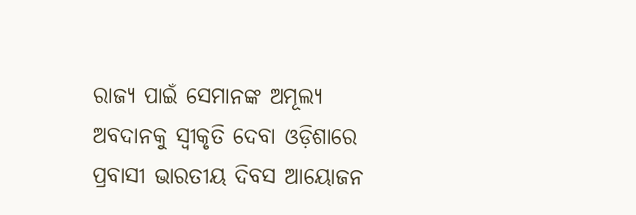ରାଜ୍ୟ ପାଇଁ ସେମାନଙ୍କ ଅମୂଲ୍ୟ ଅବଦାନକୁ ସ୍ୱୀକୃତି ଦେବା ଓଡ଼ିଶାରେ ପ୍ରବାସୀ ଭାରତୀୟ ଦିବସ ଆୟୋଜନ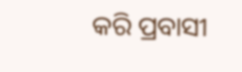କରି ପ୍ରବାସୀ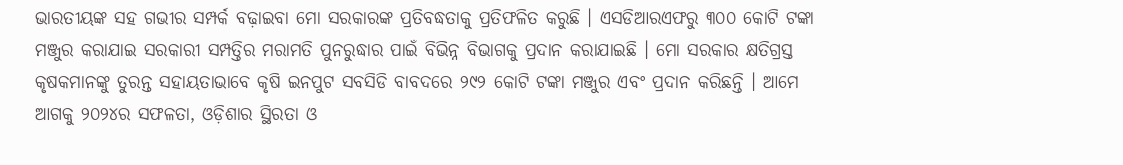ଭାରତୀୟଙ୍କ ସହ ଗଭୀର ସମ୍ପର୍କ ବଢ଼ାଇବା ମୋ ସରକାରଙ୍କ ପ୍ରତିବଦ୍ଧତାକୁ ପ୍ରତିଫଳିତ କରୁଛି । ଏସଡିଆରଏଫରୁ ୩୦୦ କୋଟି ଟଙ୍କା ମଞ୍ଜୁର କରାଯାଇ ସରକାରୀ ସମ୍ପତ୍ତିର ମରାମତି ପୁନରୁଦ୍ଧାର ପାଇଁ ବିଭିନ୍ନ ବିଭାଗକୁ ପ୍ରଦାନ କରାଯାଇଛି । ମୋ ସରକାର କ୍ଷତିଗ୍ରସ୍ତ କୃଷକମାନଙ୍କୁ ତୁରନ୍ତ ସହାୟତାଭାବେ କୃଷି ଇନପୁଟ ସବସିଡି ବାବଦରେ ୨୯୨ କୋଟି ଟଙ୍କା ମଞ୍ଜୁର ଏବଂ ପ୍ରଦାନ କରିଛନ୍ତି । ଆମେ ଆଗକୁ ୨୦୨୪ର ସଫଳତା, ଓଡ଼ିଶାର ସ୍ଥିରତା ଓ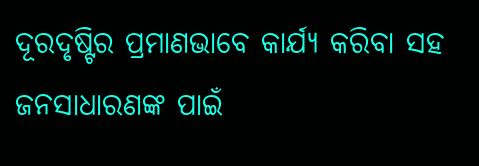ଦୂରଦୃଷ୍ଟିର ପ୍ରମାଣଭାବେ କାର୍ଯ୍ୟ କରିବା ସହ ଜନସାଧାରଣଙ୍କ ପାଇଁ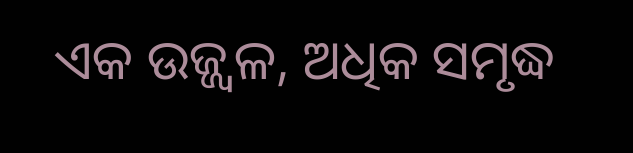ଏକ ଉଜ୍ଜ୍ୱଳ, ଅଧିକ ସମୃଦ୍ଧ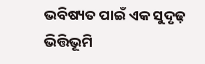ଭବିଷ୍ୟତ ପାଇଁ ଏକ ସୁଦୃଢ଼ ଭିତ୍ତିଭୂମି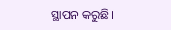ସ୍ଥାପନ କରୁଛି।